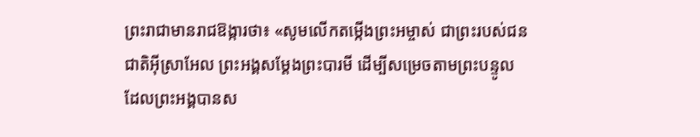ព្រះរាជាមានរាជឱង្ការថា៖ «សូមលើកតម្កើងព្រះអម្ចាស់ ជាព្រះរបស់ជនជាតិអ៊ីស្រាអែល ព្រះអង្គសម្តែងព្រះបារមី ដើម្បីសម្រេចតាមព្រះបន្ទូល ដែលព្រះអង្គបានស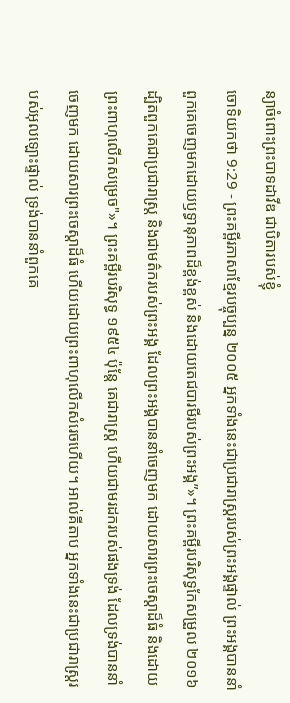ន្យាចំពោះព្រះបាទដាវីឌ ជាបិតារបស់ខ្ញុំ
ចោទិយកថា 9:29 - ព្រះគម្ពីរភាសាខ្មែរបច្ចុប្បន្ន ២០០៥ អ្នកទាំងនេះជាប្រជារាស្ដ្ររបស់ព្រះអង្គផ្ទាល់ ព្រះអង្គបាននាំពួកគេចេញមកដោយឫទ្ធានុភាពដ៏ខ្ពង់ខ្ពស់ និងដោយតេជបារមីរបស់ព្រះអង្គ”»។ ព្រះគម្ពីរបរិសុទ្ធកែសម្រួល ២០១៦ ដ្បិតពួកគេជាប្រជារាស្ត្រ និងជាមត៌ករបស់ព្រះអង្គ ដែលព្រះអង្គបាននាំចេញមក ដោយសារព្រះចេស្តាដ៏ធំ និងដោយព្រះពាហុលើកសម្រេច"»។ ព្រះគម្ពីរបរិសុទ្ធ ១៩៥៤ ប៉ុន្តែ គេជារាស្ត្រ ហើយជាមរដករបស់ផងទ្រង់ ដែលទ្រង់បាននាំចេញមក ដោយសារព្រះចេស្តាដ៏ធំ ហើយដោយព្រះពាហុលើកសំរេចហើយ។ អាល់គីតាប អ្នកទាំងនេះជាប្រជារាស្ត្ររបស់អុលឡោះផ្ទាល់ ទ្រង់បាននាំពួកគេ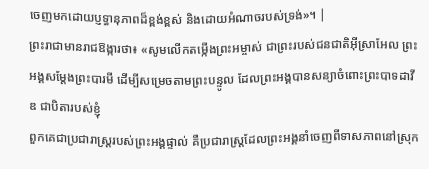ចេញមកដោយប្ញទ្ធានុភាពដ៏ខ្ពង់ខ្ពស់ និងដោយអំណាចរបស់ទ្រង់»។ |
ព្រះរាជាមានរាជឱង្ការថា៖ «សូមលើកតម្កើងព្រះអម្ចាស់ ជាព្រះរបស់ជនជាតិអ៊ីស្រាអែល ព្រះអង្គសម្តែងព្រះបារមី ដើម្បីសម្រេចតាមព្រះបន្ទូល ដែលព្រះអង្គបានសន្យាចំពោះព្រះបាទដាវីឌ ជាបិតារបស់ខ្ញុំ
ពួកគេជាប្រជារាស្ត្ររបស់ព្រះអង្គផ្ទាល់ គឺប្រជារាស្ត្រដែលព្រះអង្គនាំចេញពីទាសភាពនៅស្រុក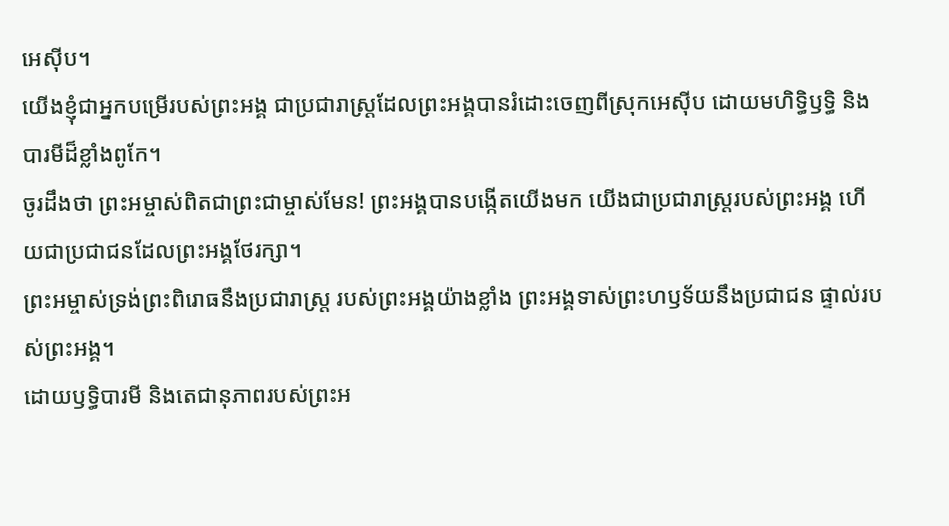អេស៊ីប។
យើងខ្ញុំជាអ្នកបម្រើរបស់ព្រះអង្គ ជាប្រជារាស្ត្រដែលព្រះអង្គបានរំដោះចេញពីស្រុកអេស៊ីប ដោយមហិទ្ធិឫទ្ធិ និងបារមីដ៏ខ្លាំងពូកែ។
ចូរដឹងថា ព្រះអម្ចាស់ពិតជាព្រះជាម្ចាស់មែន! ព្រះអង្គបានបង្កើតយើងមក យើងជាប្រជារាស្ដ្ររបស់ព្រះអង្គ ហើយជាប្រជាជនដែលព្រះអង្គថែរក្សា។
ព្រះអម្ចាស់ទ្រង់ព្រះពិរោធនឹងប្រជារាស្ត្រ របស់ព្រះអង្គយ៉ាងខ្លាំង ព្រះអង្គទាស់ព្រះហឫទ័យនឹងប្រជាជន ផ្ទាល់របស់ព្រះអង្គ។
ដោយឫទ្ធិបារមី និងតេជានុភាពរបស់ព្រះអ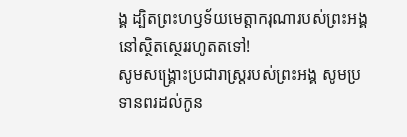ង្គ ដ្បិតព្រះហឫទ័យមេត្តាករុណារបស់ព្រះអង្គ នៅស្ថិតស្ថេររហូតតទៅ!
សូមសង្គ្រោះប្រជារាស្ត្ររបស់ព្រះអង្គ សូមប្រទានពរដល់កូន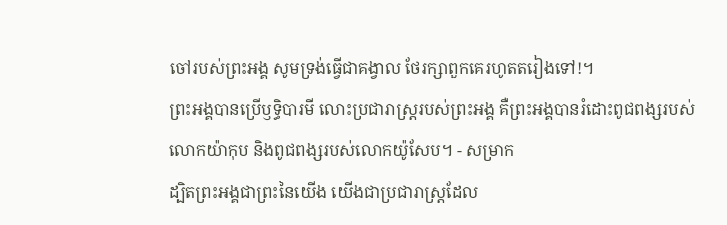ចៅរបស់ព្រះអង្គ សូមទ្រង់ធ្វើជាគង្វាល ថែរក្សាពួកគេរហូតតរៀងទៅ!។
ព្រះអង្គបានប្រើឫទ្ធិបារមី លោះប្រជារាស្ត្ររបស់ព្រះអង្គ គឺព្រះអង្គបានរំដោះពូជពង្សរបស់លោកយ៉ាកុប និងពូជពង្សរបស់លោកយ៉ូសែប។ - សម្រាក
ដ្បិតព្រះអង្គជាព្រះនៃយើង យើងជាប្រជារាស្ត្រដែល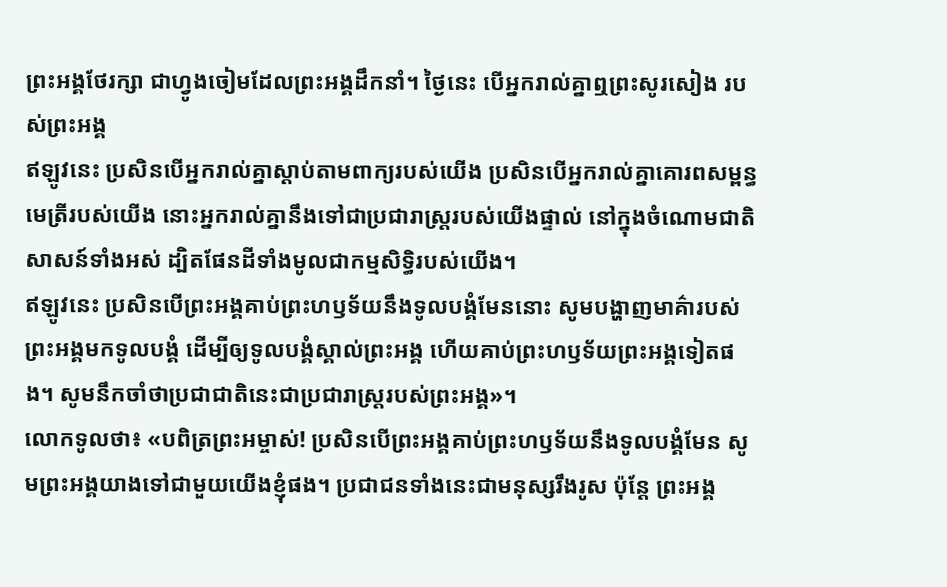ព្រះអង្គថែរក្សា ជាហ្វូងចៀមដែលព្រះអង្គដឹកនាំ។ ថ្ងៃនេះ បើអ្នករាល់គ្នាឮព្រះសូរសៀង របស់ព្រះអង្គ
ឥឡូវនេះ ប្រសិនបើអ្នករាល់គ្នាស្ដាប់តាមពាក្យរបស់យើង ប្រសិនបើអ្នករាល់គ្នាគោរពសម្ពន្ធមេត្រីរបស់យើង នោះអ្នករាល់គ្នានឹងទៅជាប្រជារាស្ត្ររបស់យើងផ្ទាល់ នៅក្នុងចំណោមជាតិសាសន៍ទាំងអស់ ដ្បិតផែនដីទាំងមូលជាកម្មសិទ្ធិរបស់យើង។
ឥឡូវនេះ ប្រសិនបើព្រះអង្គគាប់ព្រះហឫទ័យនឹងទូលបង្គំមែននោះ សូមបង្ហាញមាគ៌ារបស់ព្រះអង្គមកទូលបង្គំ ដើម្បីឲ្យទូលបង្គំស្គាល់ព្រះអង្គ ហើយគាប់ព្រះហឫទ័យព្រះអង្គទៀតផង។ សូមនឹកចាំថាប្រជាជាតិនេះជាប្រជារាស្ត្ររបស់ព្រះអង្គ»។
លោកទូលថា៖ «បពិត្រព្រះអម្ចាស់! ប្រសិនបើព្រះអង្គគាប់ព្រះហឫទ័យនឹងទូលបង្គំមែន សូមព្រះអង្គយាងទៅជាមួយយើងខ្ញុំផង។ ប្រជាជនទាំងនេះជាមនុស្សរឹងរូស ប៉ុន្តែ ព្រះអង្គ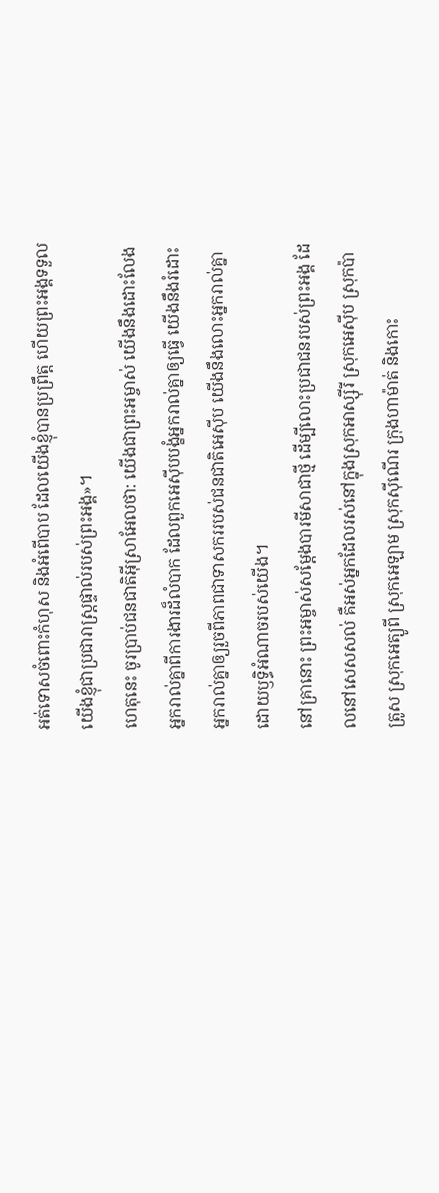អត់ទោសចំពោះកំហុស និងអំពើបាប ដែលយើងខ្ញុំបានប្រព្រឹត្ត ហើយព្រះអង្គទទួលយើងខ្ញុំជាប្រជារាស្ត្រផ្ទាល់របស់ព្រះអង្គ»។
ហេតុនេះ ចូរប្រាប់ជនជាតិអ៊ីស្រាអែលថា: យើងជាព្រះអម្ចាស់ យើងនឹងដោះលែងអ្នករាល់គ្នាពីការងារដ៏លំបាក ដែលពួកអេស៊ីបបង្ខំអ្នករាល់គ្នាឲ្យធ្វើ យើងនឹងរំដោះអ្នករាល់គ្នាឲ្យរួចពីភាពជាទាសកររបស់ជនជាតិអេស៊ីប យើងនឹងលោះអ្នករាល់គ្នា ដោយឫទ្ធិអំណាចរបស់យើង។
នៅគ្រានោះ ព្រះអម្ចាស់សម្តែងបារមីសាជាថ្មី ដើម្បីលោះប្រជាជនរបស់ព្រះអង្គ ដែលនៅសេសសល់ គឺអស់អ្នកដែលរស់នៅក្នុងស្រុកអាស្ស៊ីរី ស្រុកអេស៊ីប ស្រុកប៉ាត្រូស ស្រុកអេត្យូពី ស្រុកអេឡាម ស្រុកស៊ីណើរ ក្រុងហាម៉ាត់ និងកោះ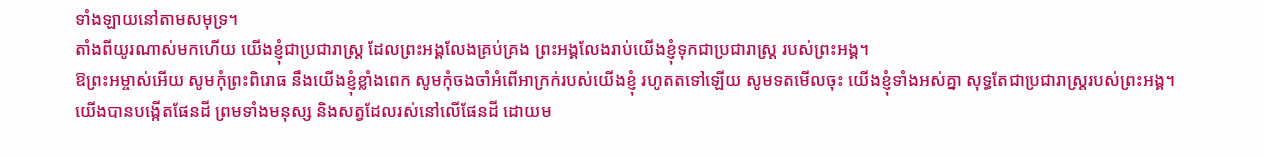ទាំងឡាយនៅតាមសមុទ្រ។
តាំងពីយូរណាស់មកហើយ យើងខ្ញុំជាប្រជារាស្ត្រ ដែលព្រះអង្គលែងគ្រប់គ្រង ព្រះអង្គលែងរាប់យើងខ្ញុំទុកជាប្រជារាស្ត្រ របស់ព្រះអង្គ។
ឱព្រះអម្ចាស់អើយ សូមកុំព្រះពិរោធ នឹងយើងខ្ញុំខ្លាំងពេក សូមកុំចងចាំអំពើអាក្រក់របស់យើងខ្ញុំ រហូតតទៅឡើយ សូមទតមើលចុះ យើងខ្ញុំទាំងអស់គ្នា សុទ្ធតែជាប្រជារាស្ត្ររបស់ព្រះអង្គ។
យើងបានបង្កើតផែនដី ព្រមទាំងមនុស្ស និងសត្វដែលរស់នៅលើផែនដី ដោយម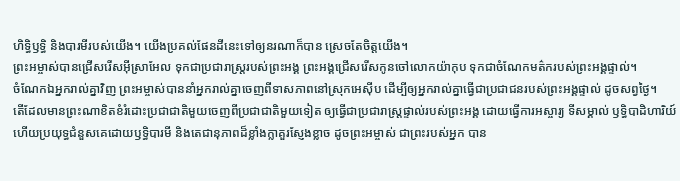ហិទ្ធិឫទ្ធិ និងបារមីរបស់យើង។ យើងប្រគល់ផែនដីនេះទៅឲ្យនរណាក៏បាន ស្រេចតែចិត្តយើង។
ព្រះអម្ចាស់បានជ្រើសរើសអ៊ីស្រាអែល ទុកជាប្រជារាស្ត្ររបស់ព្រះអង្គ ព្រះអង្គជ្រើសរើសកូនចៅលោកយ៉ាកុប ទុកជាចំណែកមត៌ករបស់ព្រះអង្គផ្ទាល់។
ចំណែកឯអ្នករាល់គ្នាវិញ ព្រះអម្ចាស់បាននាំអ្នករាល់គ្នាចេញពីទាសភាពនៅស្រុកអេស៊ីប ដើម្បីឲ្យអ្នករាល់គ្នាធ្វើជាប្រជាជនរបស់ព្រះអង្គផ្ទាល់ ដូចសព្វថ្ងៃ។
តើដែលមានព្រះណាខិតខំរំដោះប្រជាជាតិមួយចេញពីប្រជាជាតិមួយទៀត ឲ្យធ្វើជាប្រជារាស្ត្រផ្ទាល់របស់ព្រះអង្គ ដោយធ្វើការអស្ចារ្យ ទីសម្គាល់ ឫទ្ធិបាដិហារិយ៍ ហើយប្រយុទ្ធជំនួសគេដោយឫទ្ធិបារមី និងតេជានុភាពដ៏ខ្លាំងក្លាគួរស្ញែងខ្លាច ដូចព្រះអម្ចាស់ ជាព្រះរបស់អ្នក បាន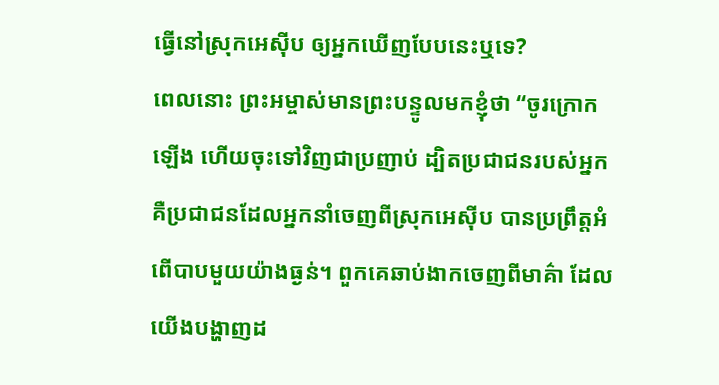ធ្វើនៅស្រុកអេស៊ីប ឲ្យអ្នកឃើញបែបនេះឬទេ?
ពេលនោះ ព្រះអម្ចាស់មានព្រះបន្ទូលមកខ្ញុំថា “ចូរក្រោកឡើង ហើយចុះទៅវិញជាប្រញាប់ ដ្បិតប្រជាជនរបស់អ្នក គឺប្រជាជនដែលអ្នកនាំចេញពីស្រុកអេស៊ីប បានប្រព្រឹត្តអំពើបាបមួយយ៉ាងធ្ងន់។ ពួកគេឆាប់ងាកចេញពីមាគ៌ា ដែលយើងបង្ហាញដ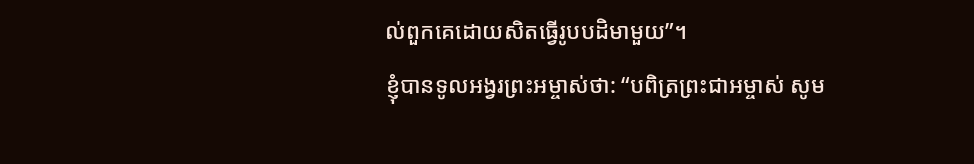ល់ពួកគេដោយសិតធ្វើរូបបដិមាមួយ”។
ខ្ញុំបានទូលអង្វរព្រះអម្ចាស់ថា: “បពិត្រព្រះជាអម្ចាស់ សូម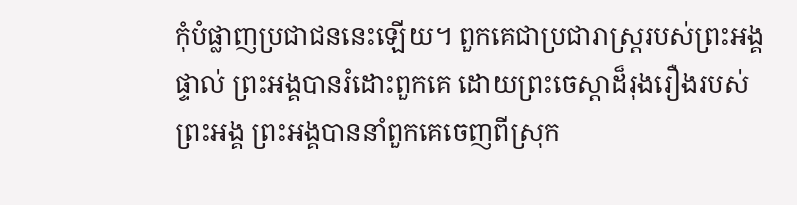កុំបំផ្លាញប្រជាជននេះឡើយ។ ពួកគេជាប្រជារាស្ត្ររបស់ព្រះអង្គផ្ទាល់ ព្រះអង្គបានរំដោះពួកគេ ដោយព្រះចេស្ដាដ៏រុងរឿងរបស់ព្រះអង្គ ព្រះអង្គបាននាំពួកគេចេញពីស្រុក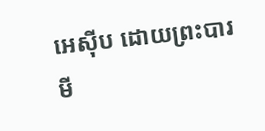អេស៊ីប ដោយព្រះបារមី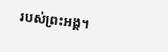របស់ព្រះអង្គ។